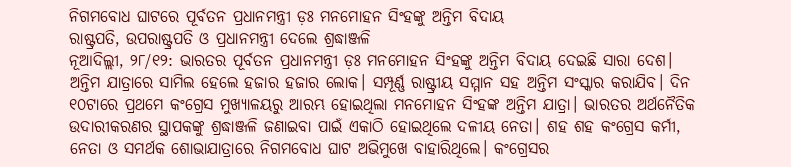ନିଗମବୋଧ ଘାଟରେ ପୂର୍ବତନ ପ୍ରଧାନମନ୍ତ୍ରୀ ଡ଼ଃ ମନମୋହନ ସିଂହଙ୍କୁ ଅନ୍ତିମ ବିଦାୟ
ରାଷ୍ଟ୍ରପତି, ଉପରାଷ୍ଟ୍ରପତି ଓ ପ୍ରଧାନମନ୍ତ୍ରୀ ଦେଲେ ଶ୍ରଦ୍ଧାଞ୍ଜଳି
ନୂଆଦିଲ୍ଲୀ, ୨୮/୧୨: ଭାରତର ପୂର୍ବତନ ପ୍ରଧାନମନ୍ତ୍ରୀ ଡ଼ଃ ମନମୋହନ ସିଂହଙ୍କୁ ଅନ୍ତିମ ବିଦାୟ ଦେଇଛି ସାରା ଦେଶ। ଅନ୍ତିମ ଯାତ୍ରାରେ ସାମିଲ ହେଲେ ହଜାର ହଜାର ଲୋକ। ସମ୍ପୂର୍ଣ୍ଣ ରାଷ୍ଟ୍ରୀୟ ସମ୍ମାନ ସହ ଅନ୍ତିମ ସଂସ୍କାର କରାଯିବ। ଦିନ ୧୦ଟାରେ ପ୍ରଥମେ କଂଗ୍ରେସ ମୁଖ୍ୟାଳୟରୁ ଆରମ୍ଭ ହୋଇଥିଲା ମନମୋହନ ସିଂହଙ୍କ ଅନ୍ତିମ ଯାତ୍ରା। ଭାରତର ଅର୍ଥନୈତିକ ଉଦାରୀକରଣର ସ୍ଥାପକଙ୍କୁ ଶ୍ରଦ୍ଧାଞ୍ଜଳି ଜଣାଇବା ପାଇଁ ଏକାଠି ହୋଇଥିଲେ ଦଳୀୟ ନେତା। ଶହ ଶହ କଂଗ୍ରେସ କର୍ମୀ, ନେତା ଓ ସମର୍ଥକ ଶୋଭାଯାତ୍ରାରେ ନିଗମବୋଧ ଘାଟ ଅଭିମୁଖେ ବାହାରିଥିଲେ। କଂଗ୍ରେସର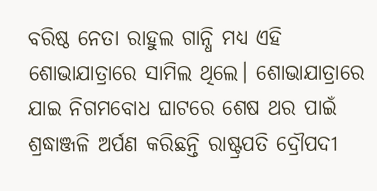ବରିଷ୍ଠ ନେତା ରାହୁଲ ଗାନ୍ଧି ମଧ୍ୟ ଏହି ଶୋଭାଯାତ୍ରାରେ ସାମିଲ ଥିଲେ। ଶୋଭାଯାତ୍ରାରେ ଯାଇ ନିଗମବୋଧ ଘାଟରେ ଶେଷ ଥର ପାଇଁ ଶ୍ରଦ୍ଧାଞ୍ଜଳି ଅର୍ପଣ କରିଛନ୍ତି ରାଷ୍ଟ୍ରପତି ଦ୍ରୌପଦୀ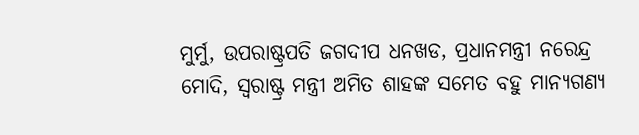ମୁର୍ମୁ, ଉପରାଷ୍ଟ୍ରପତି ଜଗଦୀପ ଧନଖଡ, ପ୍ରଧାନମନ୍ତ୍ରୀ ନରେନ୍ଦ୍ର ମୋଦି, ସ୍ୱରାଷ୍ଟ୍ର ମନ୍ତ୍ରୀ ଅମିତ ଶାହଙ୍କ ସମେତ ବହୁ ମାନ୍ୟଗଣ୍ୟ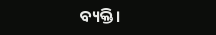ବ୍ୟକ୍ତି।